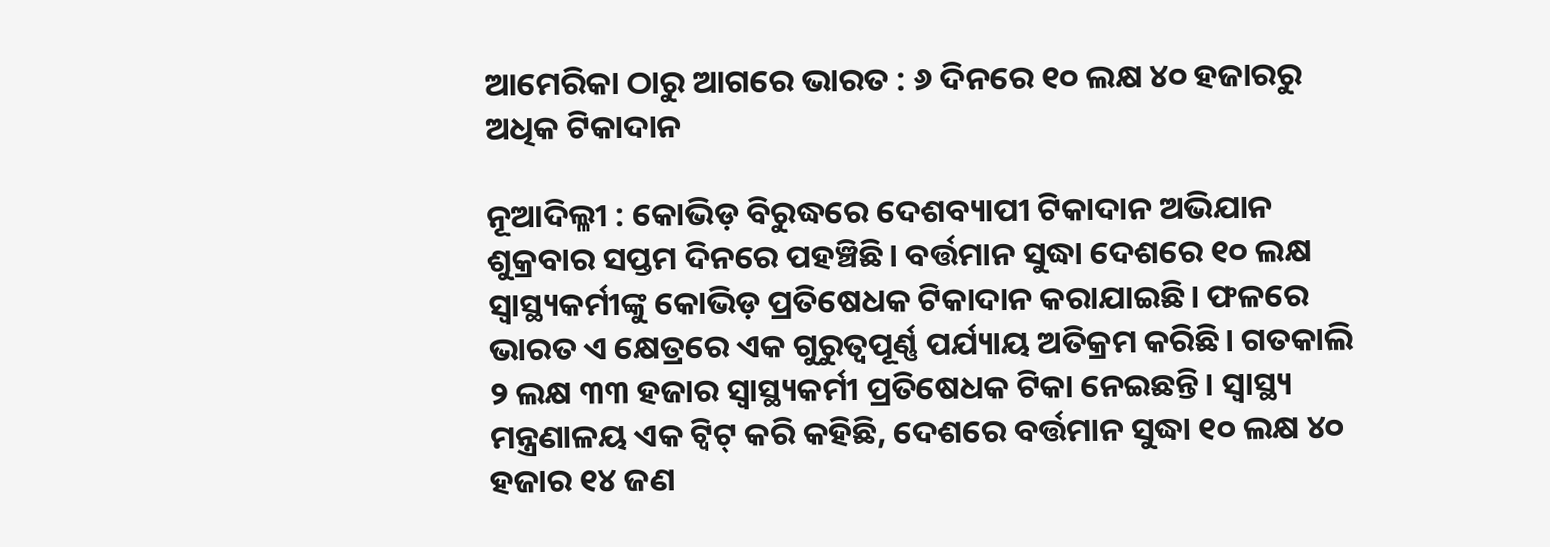ଆମେରିକା ଠାରୁ ଆଗରେ ଭାରତ : ୬ ଦିନରେ ୧୦ ଲକ୍ଷ ୪୦ ହଜାରରୁ ଅଧିକ ଟିକାଦାନ

ନୂଆଦିଲ୍ଳୀ : କୋଭିଡ଼ ବିରୁଦ୍ଧରେ ଦେଶବ୍ୟାପୀ ଟିକାଦାନ ଅଭିଯାନ ଶୁକ୍ରବାର ସପ୍ତମ ଦିନରେ ପହଞ୍ଚିଛି। ବର୍ତ୍ତମାନ ସୁଦ୍ଧା ଦେଶରେ ୧୦ ଲକ୍ଷ ସ୍ୱାସ୍ଥ୍ୟକର୍ମୀଙ୍କୁ କୋଭିଡ଼ ପ୍ରତିଷେଧକ ଟିକାଦାନ କରାଯାଇଛି। ଫଳରେ ଭାରତ ଏ କ୍ଷେତ୍ରରେ ଏକ ଗୁରୁତ୍ୱପୂର୍ଣ୍ଣ ପର୍ଯ୍ୟାୟ ଅତିକ୍ରମ କରିଛି। ଗତକାଲି ୨ ଲକ୍ଷ ୩୩ ହଜାର ସ୍ୱାସ୍ଥ୍ୟକର୍ମୀ ପ୍ରତିଷେଧକ ଟିକା ନେଇଛନ୍ତି। ସ୍ୱାସ୍ଥ୍ୟ ମନ୍ତ୍ରଣାଳୟ ଏକ ଟ୍ୱିଟ୍‍ କରି କହିଛି, ଦେଶରେ ବର୍ତ୍ତମାନ ସୁଦ୍ଧା ୧୦ ଲକ୍ଷ ୪୦ ହଜାର ୧୪ ଜଣ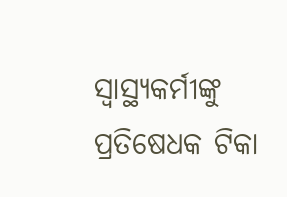ସ୍ୱାସ୍ଥ୍ୟକର୍ମୀଙ୍କୁ ପ୍ରତିଷେଧକ ଟିକା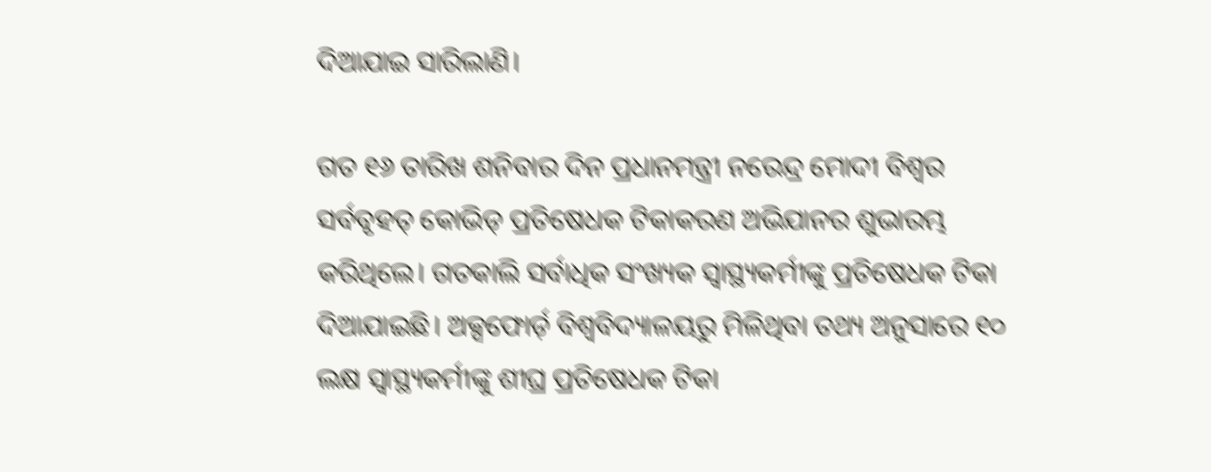ଦିଆଯାଇ ସାରିଲାଣି।

ଗତ ୧୬ ତାରିଖ ଶନିବାର ଦିନ ପ୍ରଧାନମନ୍ତ୍ରୀ ନରେନ୍ଦ୍ର ମୋଦୀ ବିଶ୍ୱର ସର୍ବବୃହତ୍‍ କୋଭିଡ୍‍ ପ୍ରତିଷେଧକ ଟିକାକରଣ ଅଭିଯାନର ଶୁଭାରମ୍ଭ କରିଥିଲେ। ଗତକାଲି ସର୍ବାଧିକ ସଂଖ୍ୟକ ସ୍ୱାସ୍ଥ୍ୟକର୍ମୀଙ୍କୁ ପ୍ରତିଷେଧକ ଟିକା ଦିଆଯାଇଛି। ଅକ୍ସଫୋର୍ଡ଼ ବିଶ୍ୱବିଦ୍ୟାଳୟରୁ ମିଳିଥିବା ତଥ୍ୟ ଅନୁସାରେ ୧୦ ଲକ୍ଷ ସ୍ୱାସ୍ଥ୍ୟକର୍ମୀଙ୍କୁ ଶୀଘ୍ର ପ୍ରତିଷେଧକ ଟିକା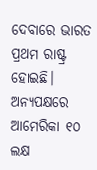ଦେବାରେ ଭାରତ ପ୍ରଥମ ରାଷ୍ଟ୍ର ହୋଇଛି। ଅନ୍ୟପକ୍ଷରେ ଆମେରିକା ୧୦ ଲକ୍ଷ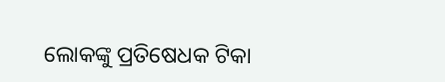ଲୋକଙ୍କୁ ପ୍ରତିଷେଧକ ଟିକା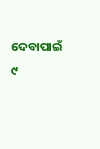ଦେବାପାଇଁ ୯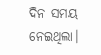ଦିନ ସମୟ ନେଇଥିଲା।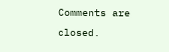Comments are closed.